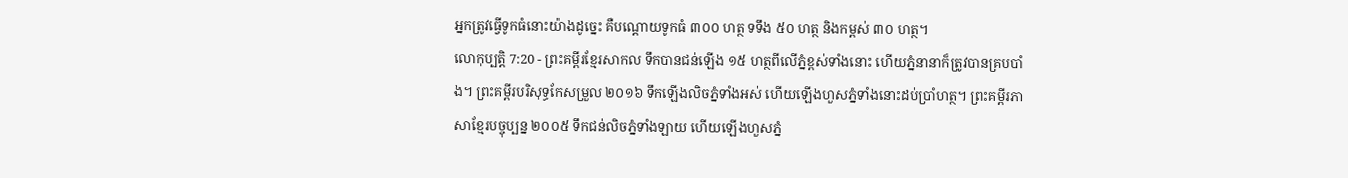អ្នកត្រូវធ្វើទូកធំនោះយ៉ាងដូច្នេះ គឺបណ្ដោយទូកធំ ៣០០ ហត្ថ ទទឹង ៥០ ហត្ថ និងកម្ពស់ ៣០ ហត្ថ។
លោកុប្បត្តិ 7:20 - ព្រះគម្ពីរខ្មែរសាកល ទឹកបានជន់ឡើង ១៥ ហត្ថពីលើភ្នំខ្ពស់ទាំងនោះ ហើយភ្នំនានាក៏ត្រូវបានគ្របបាំង។ ព្រះគម្ពីរបរិសុទ្ធកែសម្រួល ២០១៦ ទឹកឡើងលិចភ្នំទាំងអស់ ហើយឡើងហួសភ្នំទាំងនោះដប់ប្រាំហត្ថ។ ព្រះគម្ពីរភាសាខ្មែរបច្ចុប្បន្ន ២០០៥ ទឹកជន់លិចភ្នំទាំងឡាយ ហើយឡើងហួសភ្នំ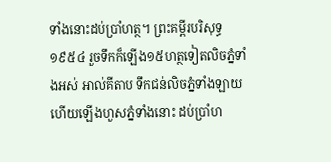ទាំងនោះដប់ប្រាំហត្ថ។ ព្រះគម្ពីរបរិសុទ្ធ ១៩៥៤ រួចទឹកក៏ឡើង១៥ហត្ថទៀតលិចភ្នំទាំងអស់ អាល់គីតាប ទឹកជន់លិចភ្នំទាំងឡាយ ហើយឡើងហួសភ្នំទាំងនោះ ដប់ប្រាំហ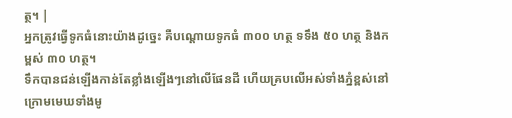ត្ថ។ |
អ្នកត្រូវធ្វើទូកធំនោះយ៉ាងដូច្នេះ គឺបណ្ដោយទូកធំ ៣០០ ហត្ថ ទទឹង ៥០ ហត្ថ និងកម្ពស់ ៣០ ហត្ថ។
ទឹកបានជន់ឡើងកាន់តែខ្លាំងឡើងៗនៅលើផែនដី ហើយគ្របលើអស់ទាំងភ្នំខ្ពស់នៅក្រោមមេឃទាំងមូ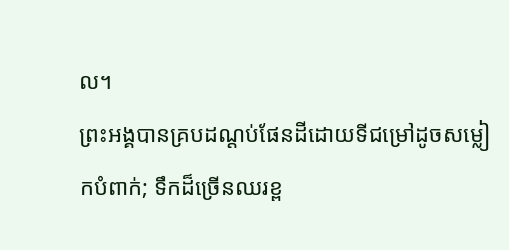ល។
ព្រះអង្គបានគ្របដណ្ដប់ផែនដីដោយទីជម្រៅដូចសម្លៀកបំពាក់; ទឹកដ៏ច្រើនឈរខ្ព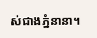ស់ជាងភ្នំនានា។